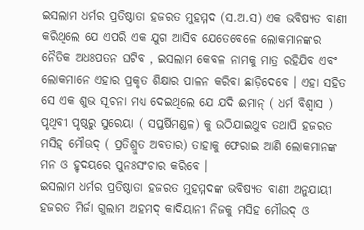ଇସଲାମ ଧର୍ମର ପ୍ରତିଷ୍ଠାତା ହଜରତ ମୁହମ୍ମଦ (ସ.ଅ.ସ) ଏକ ଭବିଷ୍ୟତ ବାଣୀ କରିଥିଲେ ଯେ ଏପରି ଏକ ଯୁଗ ଆସିବ ଯେତେବେଳେ ଲୋକମାନଙ୍କର ନୈତିକ ଅଧଃପତନ ଘଟିବ , ଇସଲାମ କେବଳ ନାମକୁ ମାତ୍ର ରହିଯିବ ଏବଂ ଲୋକମାନେ ଏହାର ପ୍ରକୃତ ଶିକ୍ଷାର ପାଳନ କରିବା ଛାଡ଼ିଦେବେ । ଏହା ସହିତ ସେ ଏକ ଶୁଭ ସୂଚନା ମଧ୍ୟ ଦେଇଥିଲେ ଯେ ଯଦି ଈମାନ୍ ( ଧର୍ମ ବିଶ୍ବାସ ) ପୃଥିବୀ ପୃଷ୍ଠରୁ ସୁରେୟା ( ସପ୍ତର୍ଷିମଣ୍ଡଳ) କୁ ଉଠିଯାଇଥୁବ ତଥାପି ହଜରତ ମସିହ୍ ମୌଊଦ୍ ( ପ୍ରତିଶ୍ରୁତ ଅବତାର) ତାହାକୁ ଫେରାଇ ଆଣି ଲୋକମାନଙ୍କ ମନ ଓ ହୃଦୟରେ ପୁନଃସଂଚାର କରିବେ ।
ଇସଲାମ ଧର୍ମର ପ୍ରତିଷ୍ଠାତା ହଜରତ ମୁହମ୍ମଦଙ୍କ ଭବିଷ୍ୟତ ବାଣୀ ଅନୁଯାୟୀ ହଜରତ ମିର୍ଜା ଗୁଲାମ ଅହମଦ୍ କାଦିୟାନୀ ନିଜକୁ ମସିହ ମୌଉଦ୍ ଓ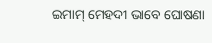ଇମାମ୍ ମେହଦୀ ଭାବେ ଘୋଷଣା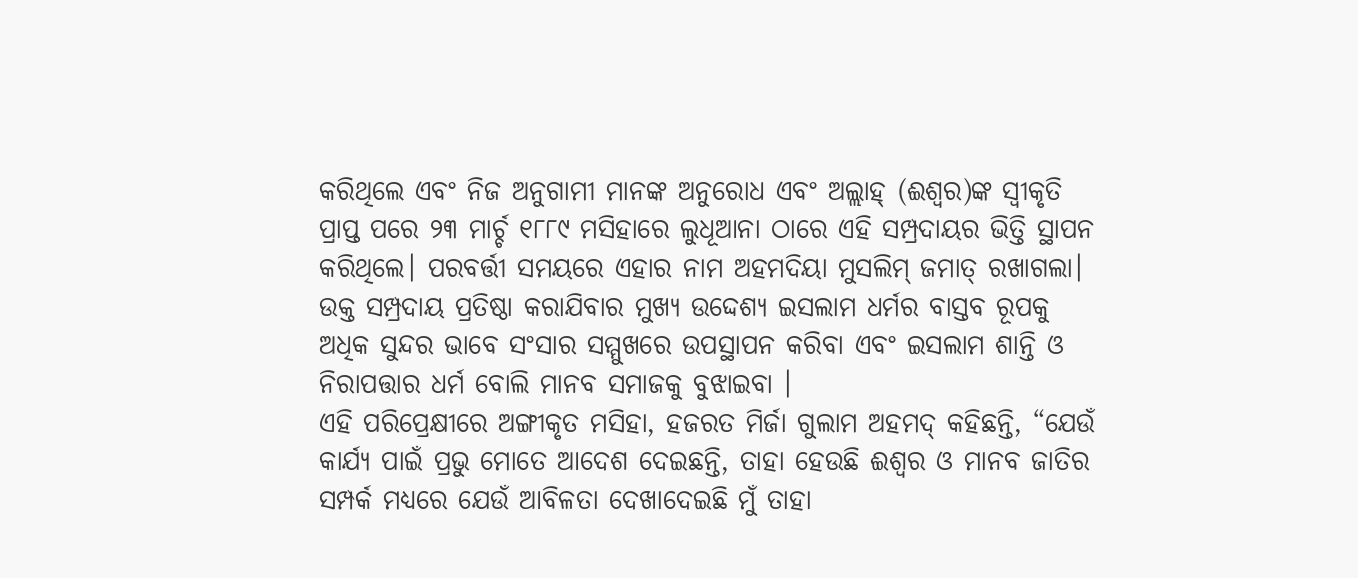କରିଥିଲେ ଏବଂ ନିଜ ଅନୁଗାମୀ ମାନଙ୍କ ଅନୁରୋଧ ଏବଂ ଅଲ୍ଲାହ୍ (ଈଶ୍ବର)ଙ୍କ ସ୍ବୀକୃତି ପ୍ରାପ୍ତ ପରେ ୨୩ ମାର୍ଚ୍ଚ ୧୮୮୯ ମସିହାରେ ଲୁଧୂଆନା ଠାରେ ଏହି ସମ୍ପ୍ରଦାୟର ଭିତ୍ତି ସ୍ଥାପନ କରିଥିଲେ। ପରବର୍ତ୍ତୀ ସମୟରେ ଏହାର ନାମ ଅହମଦିୟା ମୁସଲିମ୍ ଜମାତ୍ ରଖାଗଲା। ଉକ୍ତ ସମ୍ପ୍ରଦାୟ ପ୍ରତିଷ୍ଠା କରାଯିବାର ମୁଖ୍ୟ ଉଦ୍ଦେଶ୍ୟ ଇସଲାମ ଧର୍ମର ବାସ୍ତବ ରୂପକୁ ଅଧିକ ସୁନ୍ଦର ଭାବେ ସଂସାର ସମ୍ମୁଖରେ ଉପସ୍ଥାପନ କରିବା ଏବଂ ଇସଲାମ ଶାନ୍ତି ଓ ନିରାପତ୍ତାର ଧର୍ମ ବୋଲି ମାନବ ସମାଜକୁ ବୁଝାଇବା ।
ଏହି ପରିପ୍ରେକ୍ଷୀରେ ଅଙ୍ଗୀକୃତ ମସିହା, ହଜରତ ମିର୍ଜା ଗୁଲାମ ଅହମଦ୍ କହିଛନ୍ତି, “ଯେଉଁ କାର୍ଯ୍ୟ ପାଇଁ ପ୍ରଭୁ ମୋତେ ଆଦେଶ ଦେଇଛନ୍ତି, ତାହା ହେଉଛି ଈଶ୍ବର ଓ ମାନବ ଜାତିର ସମ୍ପର୍କ ମଧ୍ୟରେ ଯେଉଁ ଆବିଳତା ଦେଖାଦେଇଛି ମୁଁ ତାହା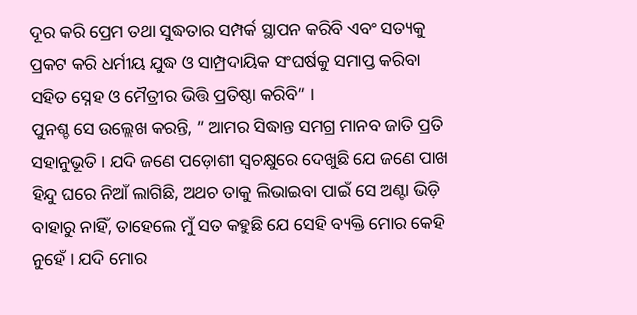ଦୂର କରି ପ୍ରେମ ତଥା ସୁଦ୍ଧତାର ସମ୍ପର୍କ ସ୍ଥାପନ କରିବି ଏବଂ ସତ୍ୟକୁ ପ୍ରକଟ କରି ଧର୍ମୀୟ ଯୁଦ୍ଧ ଓ ସାମ୍ପ୍ରଦାୟିକ ସଂଘର୍ଷକୁ ସମାପ୍ତ କରିବା ସହିତ ସ୍ନେହ ଓ ମୈତ୍ରୀର ଭିତ୍ତି ପ୍ରତିଷ୍ଠା କରିବି” ।
ପୁନଶ୍ଚ ସେ ଉଲ୍ଲେଖ କରନ୍ତି, ” ଆମର ସିଦ୍ଧାନ୍ତ ସମଗ୍ର ମାନବ ଜାତି ପ୍ରତି ସହାନୁଭୂତି । ଯଦି ଜଣେ ପଡ଼ୋଶୀ ସ୍ବଚକ୍ଷୁରେ ଦେଖୁଛି ଯେ ଜଣେ ପାଖ ହିନ୍ଦୁ ଘରେ ନିଆଁ ଲାଗିଛି, ଅଥଚ ତାକୁ ଲିଭାଇବା ପାଇଁ ସେ ଅଣ୍ଟା ଭିଡ଼ି ବାହାରୁ ନାହିଁ, ତାହେଲେ ମୁଁ ସତ କହୁଛି ଯେ ସେହି ବ୍ୟକ୍ତି ମୋର କେହି ନୁହେଁ । ଯଦି ମୋର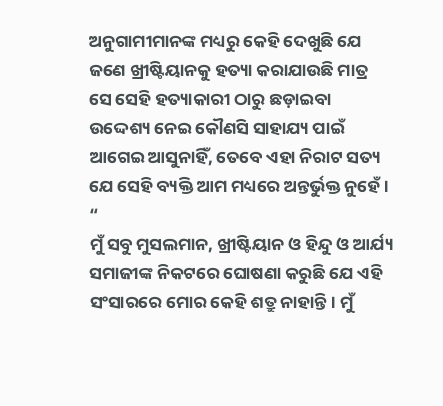ଅନୁଗାମୀମାନଙ୍କ ମଧ୍ୟରୁ କେହି ଦେଖୁଛି ଯେ ଜଣେ ଖ୍ରୀଷ୍ଟିୟାନକୁ ହତ୍ୟା କରାଯାଉଛି ମାତ୍ର ସେ ସେହି ହତ୍ୟାକାରୀ ଠାରୁ ଛଡ଼ାଇବା ଉଦ୍ଦେଶ୍ୟ ନେଇ କୌଣସି ସାହାଯ୍ୟ ପାଇଁ ଆଗେଇ ଆସୁନାହିଁ, ତେବେ ଏହା ନିରାଟ ସତ୍ୟ ଯେ ସେହି ବ୍ୟକ୍ତି ଆମ ମଧ୍ୟରେ ଅନ୍ତର୍ଭୁକ୍ତ ନୁହେଁ। “
ମୁଁ ସବୁ ମୁସଲମାନ, ଖ୍ରୀଷ୍ଟିୟାନ ଓ ହିନ୍ଦୁ ଓ ଆର୍ଯ୍ୟ ସମାଜୀଙ୍କ ନିକଟରେ ଘୋଷଣା କରୁଛି ଯେ ଏହି ସଂସାରରେ ମୋର କେହି ଶତ୍ରୁ ନାହାନ୍ତି। ମୁଁ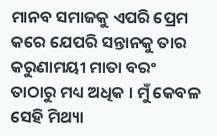ମାନବ ସମାଜକୁ ଏପରି ପ୍ରେମ କରେ ଯେପରି ସନ୍ତାନକୁ ତାର କରୁଣାମୟୀ ମାତା ବରଂ ତାଠାରୁ ମଧ୍ୟ ଅଧିକ । ମୁଁ କେବଳ ସେହି ମିଥ୍ୟା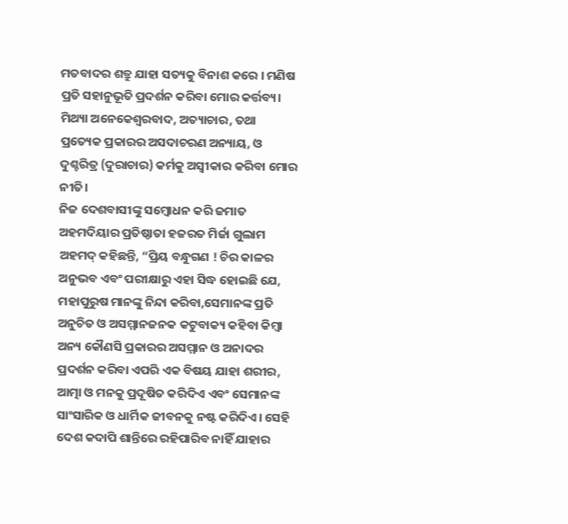ମତବାଦର ଶତ୍ରୁ ଯାହା ସତ୍ୟକୁ ବିନାଶ କରେ । ମଣିଷ ପ୍ରତି ସହାନୁଭୂତି ପ୍ରଦର୍ଶନ କରିବା ମୋର କର୍ତ୍ତବ୍ୟ। ମିଥ୍ୟା ଅନେକେଶ୍ବରବାଦ, ଅତ୍ୟାଚାର, ତଥା ପ୍ରତ୍ୟେକ ପ୍ରକାରର ଅସଦାଚରଣ ଅନ୍ୟାୟ, ଓ ଦୁଶ୍ଚରିତ୍ର (ଦୁରାଚାର) କର୍ମକୁ ଅସ୍ବୀକାର କରିବା ମୋର ନୀତି।
ନିଜ ଦେଶବାସୀଙ୍କୁ ସମ୍ବୋଧନ କରି ଜମାତ ଅହମଦିୟାର ପ୍ରତିଷ୍ଠାତା ହଜରତ ମିର୍ଜା ଗୁଲାମ ଅହମଦ୍ କହିଛନ୍ତି, “ପ୍ରିୟ ବନ୍ଧୁଗଣ ! ଚିର କାଳର ଅନୁଭବ ଏବଂ ପରୀକ୍ଷାରୁ ଏହା ସିଦ୍ଧ ହୋଇଛି ଯେ, ମହାପୁରୁଷ ମାନଙ୍କୁ ନିନ୍ଦା କରିବା,ସେମାନଙ୍କ ପ୍ରତି ଅନୁଚିତ ଓ ଅସମ୍ମାନଜନକ କଟୁବାକ୍ୟ କହିବା କିମ୍ବା ଅନ୍ୟ କୌଣସି ପ୍ରକାରର ଅସମ୍ମାନ ଓ ଅନାଦର ପ୍ରଦର୍ଶନ କରିବା ଏପରି ଏକ ବିଷୟ ଯାହା ଶରୀର, ଆତ୍ମା ଓ ମନକୁ ପ୍ରଦୂଷିତ କରିଦିଏ ଏବଂ ସେମାନଙ୍କ ସାଂସାରିକ ଓ ଧାର୍ମିକ ଜୀବନକୁ ନଷ୍ଟ କରିଦିଏ। ସେହି ଦେଶ କଦାପି ଶାନ୍ତିରେ ରହିପାରିବ ନାହିଁ ଯାହାର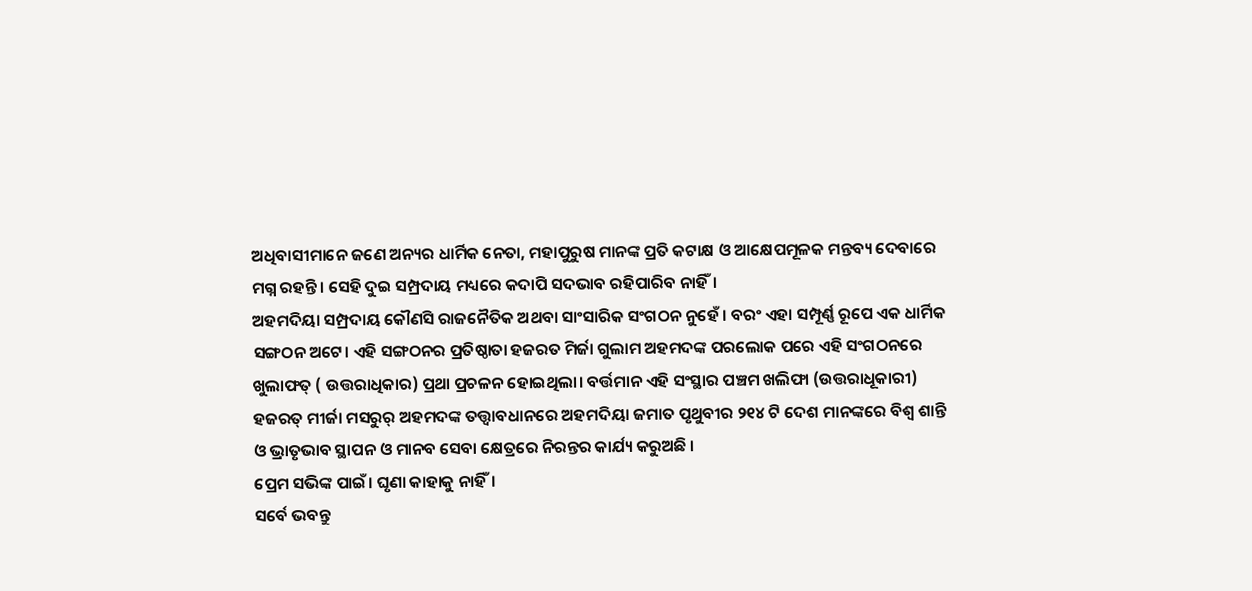ଅଧିବାସୀମାନେ ଜଣେ ଅନ୍ୟର ଧାର୍ମିକ ନେତା, ମହାପୁରୁଷ ମାନଙ୍କ ପ୍ରତି କଟାକ୍ଷ ଓ ଆକ୍ଷେପମୂଳକ ମନ୍ତବ୍ୟ ଦେବାରେ ମଗ୍ନ ରହନ୍ତି। ସେହି ଦୁଇ ସମ୍ପ୍ରଦାୟ ମଧ୍ୟରେ କଦାପି ସଦଭାବ ରହିପାରିବ ନାହିଁ।
ଅହମଦିୟା ସମ୍ପ୍ରଦାୟ କୌଣସି ରାଜନୈତିକ ଅଥବା ସାଂସାରିକ ସଂଗଠନ ନୁହେଁ । ବରଂ ଏହା ସମ୍ପୂର୍ଣ୍ଣ ରୂପେ ଏକ ଧାର୍ମିକ ସଙ୍ଗଠନ ଅଟେ। ଏହି ସଙ୍ଗଠନର ପ୍ରତିଷ୍ଠାତା ହଜରତ ମିର୍ଜା ଗୁଲାମ ଅହମଦଙ୍କ ପରଲୋକ ପରେ ଏହି ସଂଗଠନରେ ଖୁଲାଫତ୍ ( ଉତ୍ତରାଧିକାର) ପ୍ରଥା ପ୍ରଚଳନ ହୋଇଥିଲା। ବର୍ତ୍ତମାନ ଏହି ସଂସ୍ଥାର ପଞ୍ଚମ ଖଲିଫା (ଉତ୍ତରାଧୂକାରୀ) ହଜରତ୍ ମୀର୍ଜା ମସରୁର୍ ଅହମଦଙ୍କ ତତ୍ତ୍ବାବଧାନରେ ଅହମଦିୟା ଜମାତ ପୃଥୁବୀର ୨୧୪ ଟି ଦେଶ ମାନଙ୍କରେ ବିଶ୍ବ ଶାନ୍ତି ଓ ଭ୍ରାତୃଭାବ ସ୍ଥାପନ ଓ ମାନବ ସେବା କ୍ଷେତ୍ରରେ ନିରନ୍ତର କାର୍ଯ୍ୟ କରୁଅଛି ।
ପ୍ରେମ ସଭିଙ୍କ ପାଇଁ। ଘୃଣା କାହାକୁ ନାହିଁ।
ସର୍ବେ ଭବନ୍ତୁ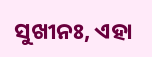ସୁଖୀନଃ, ଏହା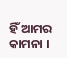ହିଁ ଆମର କାମନା ।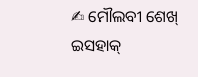✍ ମୌଲବୀ ଶେଖ୍ ଇସହାକ୍